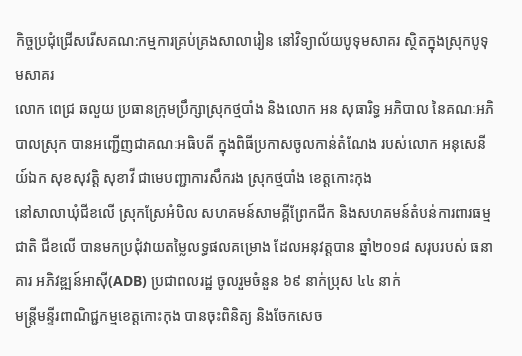កិច្ចប្រជុំជ្រើសរើសគណ:កម្មការគ្រប់គ្រងសាលារៀន នៅវិទ្យាល័យបូទុមសាគរ ស្ថិតក្នុងស្រុកបូទុមសាគរ
លោក ពេជ្រ ឆលួយ ប្រធានក្រុមប្រឹក្សាស្រុកថ្មបាំង និងលោក អន សុធារិទ្ធ អភិបាល នៃគណៈអភិបាលស្រុក បានអញ្ជើញជាគណៈអធិបតី ក្នុងពិធីប្រកាសចូលកាន់តំណែង របស់លោក អនុសេនីយ៍ឯក សុខសុវត្តិ សុខាវី ជាមេបញ្ជាការសឹករង ស្រុកថ្មបាំង ខេត្តកោះកុង
នៅសាលាឃុំជីខលើ ស្រុកស្រែអំបិល សហគមន៍សាមគ្គីព្រែកជីក និងសហគមន៍តំបន់ការពារធម្មជាតិ ជីខលើ បានមកប្រជុំវាយតម្លៃលទ្ធផលគម្រោង ដែលអនុវត្តបាន ឆ្នាំ២០១៨ សរុបរបស់ ធនាគារ អភិវឌ្ឍន៍អាស៊ី(ADB) ប្រជាពលរដ្ឋ ចូលរួមចំនួន ៦៩ នាក់ប្រុស ៤៤ នាក់
មន្ត្រីមន្ទីរពាណិជ្ជកម្មខេត្តកោះកុង បានចុះពិនិត្យ និងចែកសេច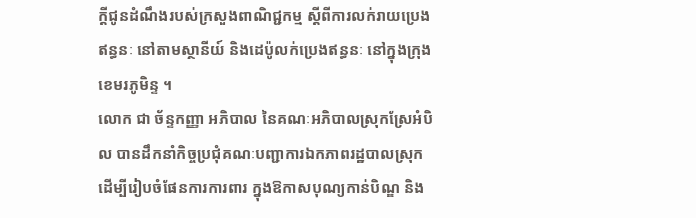ក្តីជូនដំណឹងរបស់ក្រសួងពាណិជ្ជកម្ម ស្តីពីការលក់រាយប្រេងឥន្ធនៈ នៅតាមស្ថានីយ៍ និងដេប៉ូលក់ប្រេងឥន្ធនៈ នៅក្នុងក្រុងខេមរភូមិន្ទ ។
លោក ជា ច័ន្ទកញ្ញា អភិបាល នៃគណៈអភិបាលស្រុកស្រែអំបិល បានដឹកនាំកិច្ចប្រជុំគណៈបញ្ជាការឯកភាពរដ្ឋបាលស្រុក ដើម្បីរៀបចំផែនការការពារ ក្នុងឱកាសបុណ្យកាន់បិណ្ឌ និង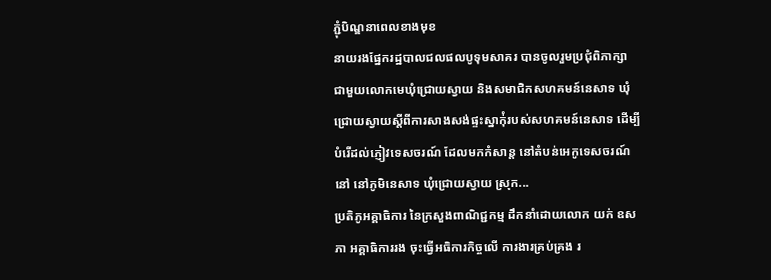ភ្ជុំបិណ្ឌនាពេលខាងមុខ
នាយរងផ្នែករដ្ឋបាលជលផលបូទុមសាគរ បានចូលរួមប្រជុំពិភាក្សា ជាមួយលោកមេឃុំជ្រោយស្វាយ និងសមាជិកសហគមន៍នេសាទ ឃុំជ្រោយស្វាយស្តីពីការសាងសង់ផ្ទះស្នាក់ុំរបស់សហគមន៍នេសាទ ដើម្បីបំរើដល់ភ្ញៀវទេសចរណ៍ ដែលមកកំសាន្ត នៅតំបន់អេកូទេសចរណ៍នៅ នៅភូមិនេសាទ ឃុំជ្រោយស្វាយ ស្រុក...
ប្រតិភូអគ្គាធិការ នៃក្រសួងពាណិជ្ជកម្ម ដឹកនាំដោយលោក យក់ ឧសភា អគ្គាធិការរង ចុះធ្វើអធិការកិច្ចលើ ការងារគ្រប់គ្រង រ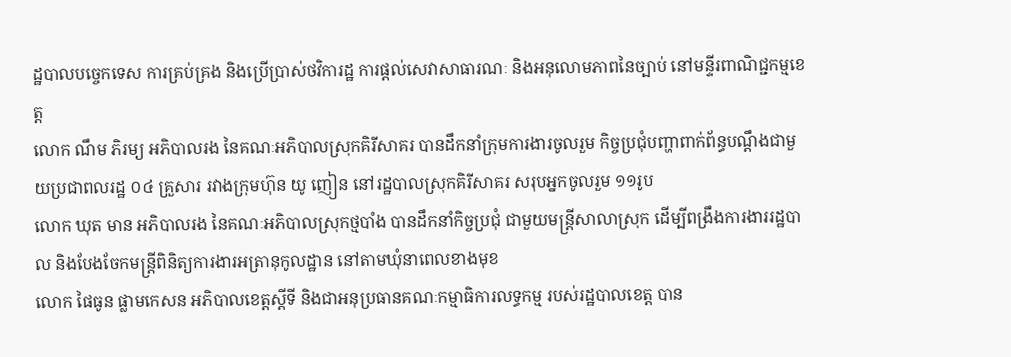ដ្ឋបាលបច្ចេកទេស ការគ្រប់គ្រង និងប្រើប្រាស់ថវិការដ្ឋ ការផ្តល់សេវាសាធារណៈ និងអនុលោមភាពនៃច្បាប់ នៅមន្ទីរពាណិជ្ជកម្មខេត្ត
លោក ណឹម ភិរម្យ អភិបាលរង នៃគណៈអភិបាលស្រុកគិរីសាគរ បានដឹកនាំក្រុមការងារចូលរួម កិច្ចប្រជុំបញ្ហាពាក់ព័ន្ធបណ្តឹងជាមួយប្រជាពលរដ្ឋ ០៤ គ្រួសារ រវាងក្រុមហ៊ុន យូ ញៀន នៅរដ្ឋបាលស្រុកគិរីសាគរ សរុបអ្នកចូលរួម ១១រូប
លោក ឃុត មាន អភិបាលរង នៃគណៈអភិបាលស្រុកថ្មបាំង បានដឹកនាំកិច្ចប្រជុំ ជាមួយមន្រ្តីសាលាស្រុក ដើម្បីពង្រឹងការងាររដ្ឋបាល និងបែងចែកមន្រ្តីពិនិត្យការងារអត្រានុកូលដ្ឋាន នៅតាមឃុំនាពេលខាងមុខ
លោក ផៃធូន ផ្លាមកេសន អភិបាលខេត្តស្តីទី និងជាអនុប្រធានគណៈកម្មាធិការលទ្ធកម្ម របស់រដ្ឋបាលខេត្ត បាន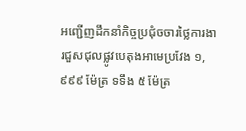អញ្ជើញដឹកនាំកិច្ចប្រជុំចចារថ្លៃការងារជួសជុលផ្លូវបេតុងអាមេប្រវែង ១,៩៩៩ ម៉ែត្រ ទទឹង ៥ ម៉ែត្រ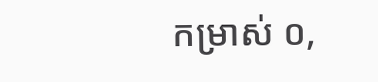កម្រាស់ ០,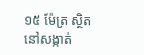១៥ ម៉ែត្រ ស្ថិតនៅសង្កាត់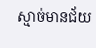ស្មាច់មានជ័យ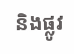និងផ្លូវ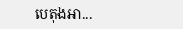បេតុងអា...